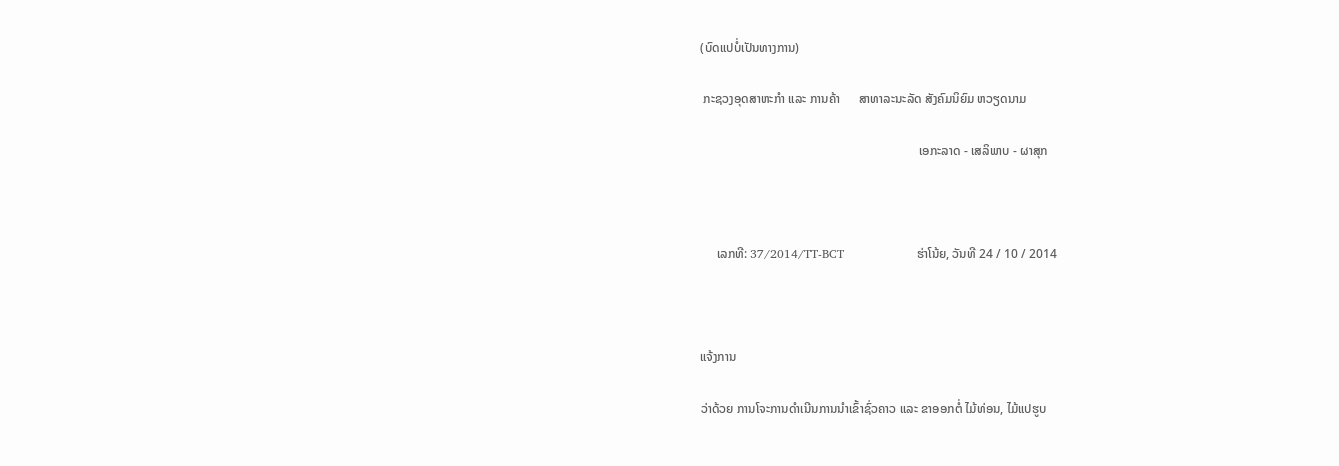(ບົດແປບໍ່ເປັນທາງການ)

 ກະຊວງອຸດສາຫະກຳ ແລະ ການຄ້າ      ສາທາລະນະລັດ ສັງຄົມນິຍົມ ຫວຽດນາມ

                                                                      ເອກະລາດ - ເສລິພາບ - ຜາສຸກ



     ເລກທີ: 37/2014/TT-BCT                  ຮ່າໂນ້ຍ, ວັນທີ 24 / 10 / 2014



ແຈ້ງການ

ວ່າດ້ວຍ ການໂຈະການດຳເນີນການນຳເຂົ້າຊົ່ວຄາວ ແລະ ຂາອອກຕໍ່ ໄມ້ທ່ອນ, ໄມ້ແປຮູບ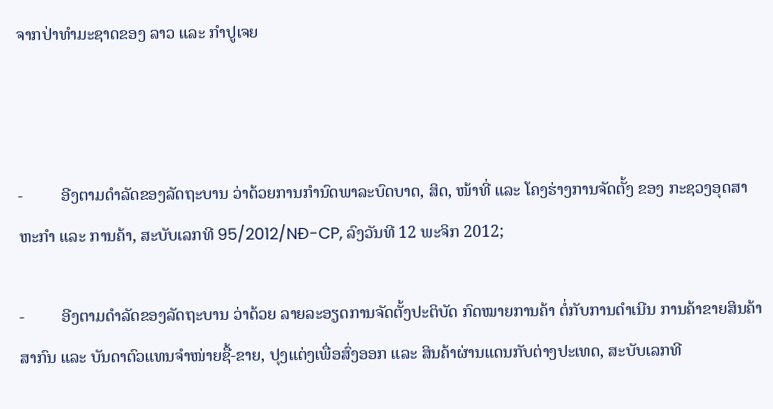ຈາກປ່າທຳມະຊາດຂອງ ລາວ ແລະ ກຳປູເຈຍ



-         ອີງຕາມດຳລັດຂອງລັດຖະບານ ວ່າດ້ວຍການກຳນົດພາລະບົດບາດ, ສິດ, ໜ້າທີ່ ແລະ ໂຄງຮ່າງການຈັດຕັ້ງ ຂອງ ກະຊວງອຸດສາຫະກຳ ແລະ ການຄ້າ, ສະບັບເລກທີ 95/2012/NĐ-CP, ລົງວັນທີ 12 ພະຈິກ 2012;

-         ອີງຕາມດຳລັດຂອງລັດຖະບານ ວ່າດ້ວຍ ລາຍລະອຽດການຈັດຕັ້ງປະຕິບັດ ກົດໝາຍການຄ້າ ຕໍ່ກັບການດຳເນີນ ການຄ້າຂາຍສິນຄ້າສາກົນ ແລະ ບັນດາຕົວແທນຈຳໜ່າຍຊື້-ຂາຍ, ປຸງແຕ່ງເພື່ອສົ່ງອອກ ແລະ ສິນຄ້າຜ່ານແດນກັບຕ່າງປະເທດ, ສະບັບເລກທີ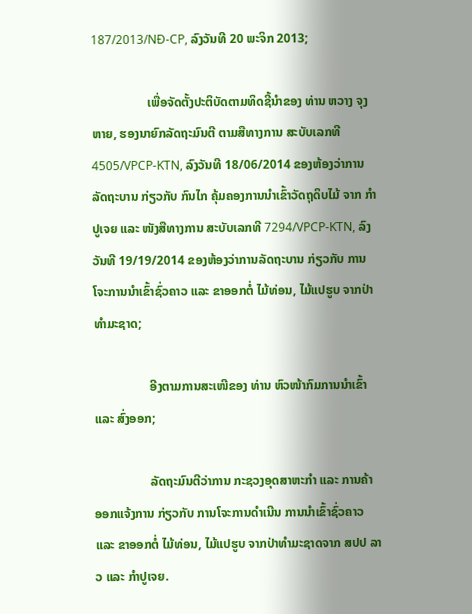187/2013/NĐ-CP, ລົງວັນທີ 20 ພະຈິກ 2013;

                  ເພື່ອຈັດຕັ້ງປະຕິບັດຕາມທິດຊີ້ນຳຂອງ ທ່ານ ຫວາງ ຈຸງ ຫາຍ, ຮອງນາຍົກລັດຖະມົນຕີ ຕາມສືທາງການ ສະບັບເລກທີ 4505/VPCP-KTN, ລົງວັນທີ 18/06/2014 ຂອງຫ້ອງວ່າການລັດຖະບານ ກ່ຽວກັບ ກົນໄກ ຄຸ້ມຄອງການນຳເຂົ້າວັດຖຸດິບໄມ້ ຈາກ ກຳປູເຈຍ ແລະ ໜັງສືທາງການ ສະບັບເລກທີ 7294/VPCP-KTN, ລົງວັນທີ 19/19/2014 ຂອງຫ້ອງວ່າການລັດຖະບານ ກ່ຽວກັບ ການໂຈະການນຳເຂົ້າຊົ່ວຄາວ ແລະ ຂາອອກຕໍ່ ໄມ້ທ່ອນ, ໄມ້ແປຮູບ ຈາກປ່າທຳມະຊາດ;

                  ອີງຕາມການສະເໜີຂອງ ທ່ານ ຫົວໜ້າກົມການນຳເຂົ້າ ແລະ ສົ່ງອອກ;

                  ລັດຖະມົນຕີວ່າການ ກະຊວງອຸດສາຫະກຳ ແລະ ການຄ້າ ອອກແຈ້ງການ ກ່ຽວກັບ ການໂຈະການດຳເນີນ ການນຳເຂົ້າຊົ່ວຄາວ ແລະ ຂາອອກຕໍ່ ໄມ້ທ່ອນ, ໄມ້ແປຮູບ ຈາກປ່າທຳມະຊາດຈາກ ສປປ ລາວ ແລະ ກຳປູເຈຍ.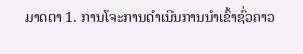ມາດຕາ 1. ການໂຈະການດຳເນີນການນຳເຂົ້າຊົ່ວຄາວ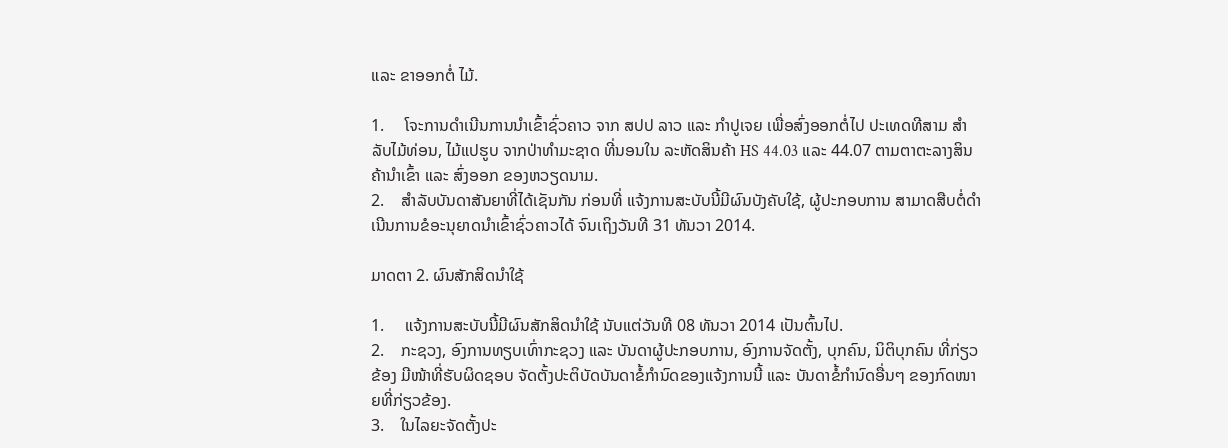ແລະ ຂາອອກຕໍ່ ໄມ້.

1.     ໂຈະການດຳເນີນການນຳເຂົ້າຊົ່ວຄາວ ຈາກ ສປປ ລາວ ແລະ ກຳປູເຈຍ ເພື່ອສົ່ງອອກຕໍ່ໄປ ປະເທດທີສາມ ສຳລັບໄມ້ທ່ອນ, ໄມ້ແປຮູບ ຈາກປ່າທຳມະຊາດ ທີ່ນອນໃນ ລະຫັດສິນຄ້າ HS 44.03 ແລະ 44.07 ຕາມຕາຕະລາງສິນຄ້ານຳເຂົ້າ ແລະ ສົ່ງອອກ ຂອງຫວຽດນາມ.
2.    ສຳລັບບັນດາສັນຍາທີ່ໄດ້ເຊັນກັນ ກ່ອນທີ່ ແຈ້ງການສະບັບນີ້ມີຜົນບັງຄັບໃຊ້, ຜູ້ປະກອບການ ສາມາດສືບຕໍ່ດຳເນີນການຂໍອະນຸຍາດນຳເຂົ້າຊົ່ວຄາວໄດ້ ຈົນເຖິງວັນທີ 31 ທັນວາ 2014.

ມາດຕາ 2. ຜົນສັກສິດນຳໃຊ້

1.     ແຈ້ງການສະບັບນີ້ມີຜົນສັກສິດນຳໃຊ້ ນັບແຕ່ວັນທີ 08 ທັນວາ 2014 ເປັນຕົ້ນໄປ.
2.    ກະຊວງ, ອົງການທຽບເທົ່າກະຊວງ ແລະ ບັນດາຜູ້ປະກອບການ, ອົງການຈັດຕັ້ງ, ບຸກຄົນ, ນິຕິບຸກຄົນ ທີ່ກ່ຽວຂ້ອງ ມີໜ້າທີ່ຮັບຜິດຊອບ ຈັດຕັ້ງປະຕິບັດບັນດາຂໍ້ກຳນົດຂອງແຈ້ງການນີ້ ແລະ ບັນດາຂໍ້ກຳນົດອື່ນໆ ຂອງກົດໜາຍທີ່ກ່ຽວຂ້ອງ.
3.    ໃນໄລຍະຈັດຕັ້ງປະ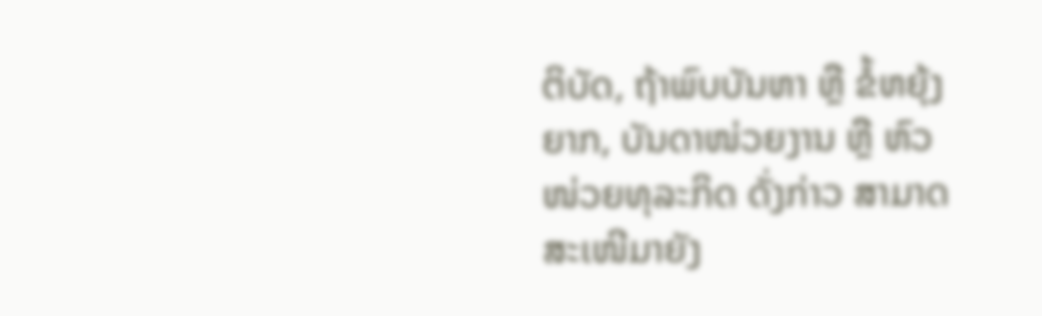ຕິບັດ, ຖ້າພົບບັນຫາ ຫຼື ຂໍ້ຫຍຸ້ງຍາກ, ບັນດາໜ່ວຍງານ ຫຼື ຫົວໜ່ວຍທຸລະກິດ ດັ່ງກ່າວ ສາມາດສະເໜີມາຍັງ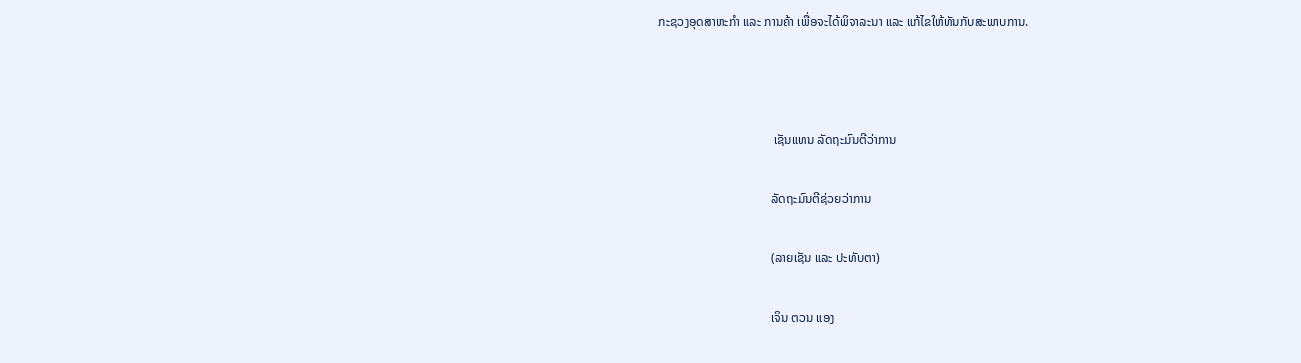ກະຊວງອຸດສາຫະກຳ ແລະ ການຄ້າ ເພື່ອຈະໄດ້ພິຈາລະນາ ແລະ ແກ້ໄຂໃຫ້ທັນກັບສະພາບການ.



                                     ເຊັນແທນ ລັດຖະມົນຕີວ່າການ

                                    ລັດຖະມົນຕີຊ່ວຍວ່າການ

                                    (ລາຍເຊັນ ແລະ ປະທັບຕາ)

                                    ເຈິນ ຕວນ ແອງ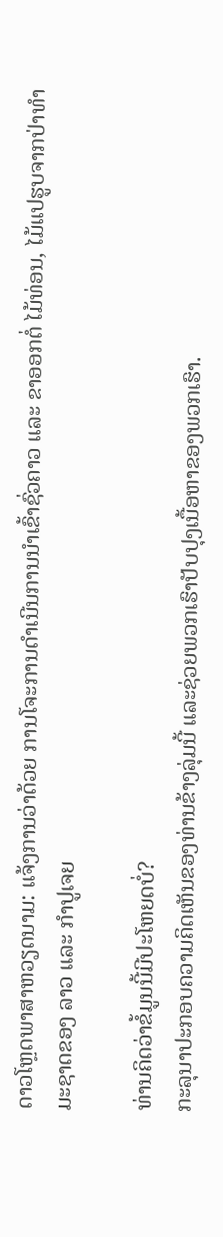ດາວໂຫຼດພາສາຫວຽດນາມ: ແຈ້ງການວ່າດ້ວຍ ການໂຈະການດຳເນີນການນຳເຂົ້າຊົ່ວຄາວ ແລະ ຂາອອກຕໍ່ ໄມ້ທ່ອນ, ໄມ້ແປຮູບຈາກປ່າທຳມະຊາດຂອງ ລາວ ແລະ ກຳປູເຈຍ

ທ່ານຄິດວ່າຂໍ້ມູນນີ້ມີປະໂຫຍດບໍ່?
ກະລຸນາປະກອບຄວາມຄິດເຫັນຂອງທ່ານຂ້າງລຸ່ມນີ້ ແລະຊ່ວຍພວກເຮົາປັບປຸງເນື້ອຫາຂອງພວກເຮົາ.